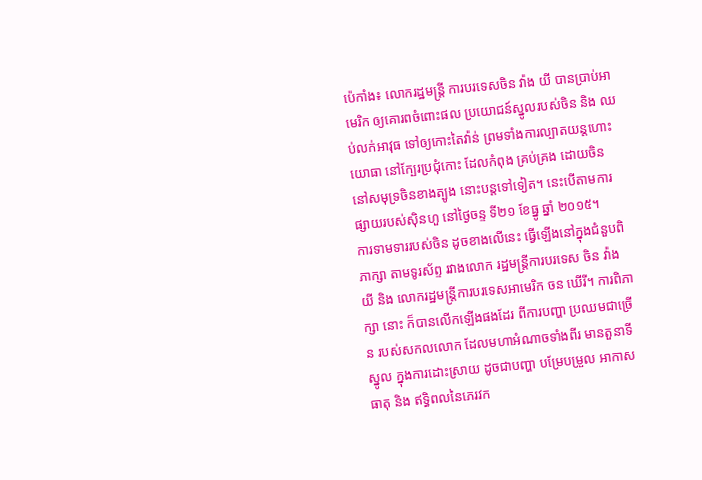ប៉េកាំង៖ លោករដ្ឋមន្ត្រី ការបរទេសចិន វ៉ាង យី បានប្រាប់អាមេរិក ឲ្យគោរពចំពោះផល ប្រយោជន៍ស្នូលរបស់ចិន និង ឈប់លក់អាវុធ ទៅឲ្យកោះតៃវ៉ាន់ ព្រមទាំងការល្បាតយន្តហោះ យោធា នៅក្បែរប្រជុំកោះ ដែលកំពុង គ្រប់គ្រង ដោយចិន នៅសមុទ្រចិនខាងត្បូង នោះបន្តទៅទៀត។ នេះបើតាមការផ្សាយរបស់ស៊ិនហួ នៅថ្ងៃចន្ទ ទី២១ ខែធ្នូ ឆ្នាំ ២០១៥។
ការទាមទាររបស់ចិន ដូចខាងលើនេះ ធ្វើឡើងនៅក្នុងជំនួបពិភាក្សា តាមទូរស័ព្ទ រវាងលោក រដ្ឋមន្ត្រីការបរទេស ចិន វ៉ាង យី និង លោករដ្ឋមន្ត្រីការបរទេសអាមេរិក ចន ឃើរី។ ការពិភាក្សា នោះ ក៏បានលើកឡើងផងដែរ ពីការបញ្ហា ប្រឈមជាច្រើន របស់សកលលោក ដែលមហាអំណាចទាំងពីរ មានតួនាទីស្នូល ក្នុងការដោះស្រាយ ដូចជាបញ្ហា បម្រែបម្រួល អាកាសធាតុ និង ឥទ្ធិពលនៃភេរវក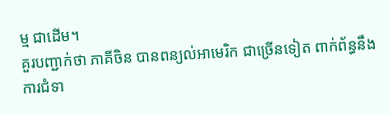ម្ម ជាដើម។
គួរបញ្ជាក់ថា ភាគីចិន បានពន្យល់អាមេរិក ជាច្រើនទៀត ពាក់ព័ន្ធនឹងការជំទា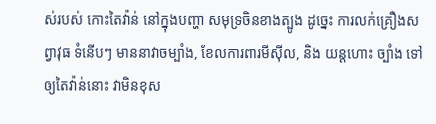ស់របស់ កោះតៃវ៉ាន់ នៅក្នុងបញ្ហា សមុទ្រចិនខាងត្បូង ដូច្នេះ ការលក់គ្រឿងសព្វាវុធ ទំនើបៗ មាននាវាចម្បាំង, ខែលការពារមីស៊ីល, និង យន្តហោះ ច្បាំង ទៅឲ្យតៃវ៉ាន់នោះ វាមិនខុស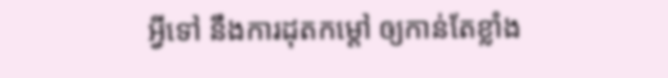អ្វីទៅ នឹងការដុតកម្តៅ ឲ្យកាន់តែខ្លាំង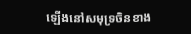ឡើងនៅសមុទ្រចិនខាង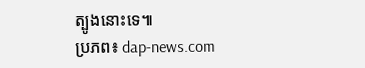ត្បូងនោះទេ៕
ប្រភព៖ dap-news.com